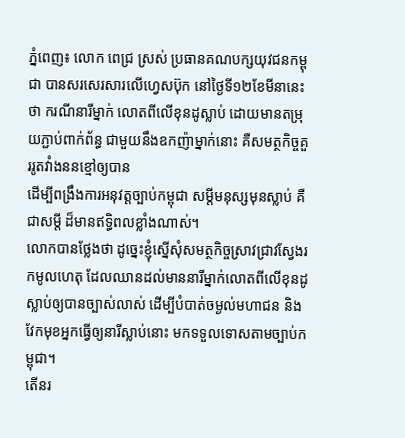ភ្នំពេញ៖ លោក ពេជ្រ ស្រស់ ប្រធានគណបក្សយុវជនកម្ពុជា បានសរសេរសារលើហ្វេសប៊ុក នៅថ្ងៃទី១២ខែមីនានេះថា ករណីនារីម្នាក់ លោតពីលើខុនដូស្លាប់ ដោយមានតម្រុយភ្ជាប់ពាក់ព័ន្ធ ជាមួយនឹងឧកញ៉ាម្នាក់នោះ គឺសមត្ថកិច្ចគួររូតវាំងននខ្មៅឲ្យបាន
ដើម្បីពង្រឹងការអនុវត្តច្បាប់កម្ពុជា សម្តីមនុស្សមុនស្លាប់ គឺជាសម្តី ដ៏មានឥទ្ធិពលខ្លាំងណាស់។
លោកបានថ្លែងថា ដូច្នេះខ្ញុំស្នើសុំសមត្ថកិច្ចស្រាវជ្រាវស្វែងរកមូលហេតុ ដែលឈានដល់មាននារីម្នាក់លោតពីលើខុនដូស្លាប់ឲ្យបានច្បាស់លាស់ ដើម្បីបំបាត់ចម្ងល់មហាជន និងវែកមុខអ្នកធ្វើឲ្យនារីស្លាប់នោះ មកទទួលទោសតាមច្បាប់កម្ពុជា។
តើនរ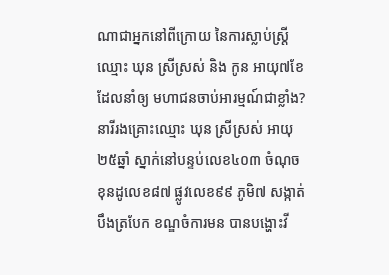ណាជាអ្នកនៅពីក្រោយ នៃការស្លាប់ស្រ្តី ឈ្មោះ ឃុន ស្រីស្រស់ និង កូន អាយុ៧ខែ ដែលនាំឲ្យ មហាជនចាប់អារម្មណ៍ជាខ្លាំង?
នារីរងគ្រោះឈ្មោះ ឃុន ស្រីស្រស់ អាយុ២៥ឆ្នាំ ស្នាក់នៅបន្ទប់លេខ៤០៣ ចំណុចខុនដូលេខ៨៧ ផ្លូវលេខ៩៩ ភូមិ៧ សង្កាត់បឹងត្របែក ខណ្ឌចំការមន បានបង្ហោះវី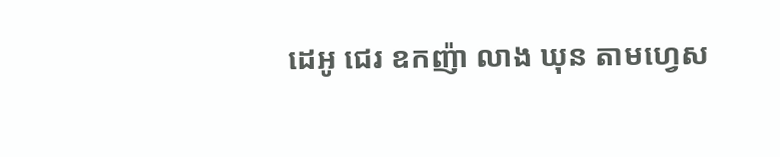ដេអូ ជេរ ឧកញ៉ា លាង ឃុន តាមហ្វេស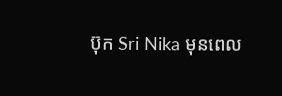ប៊ុក Sri Nika មុនពេល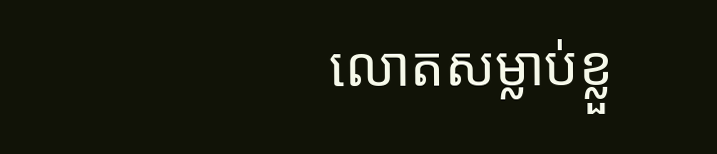លោតសម្លាប់ខ្លួ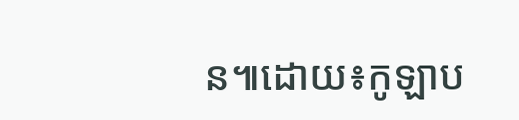ន៕ដោយ៖កូឡាប